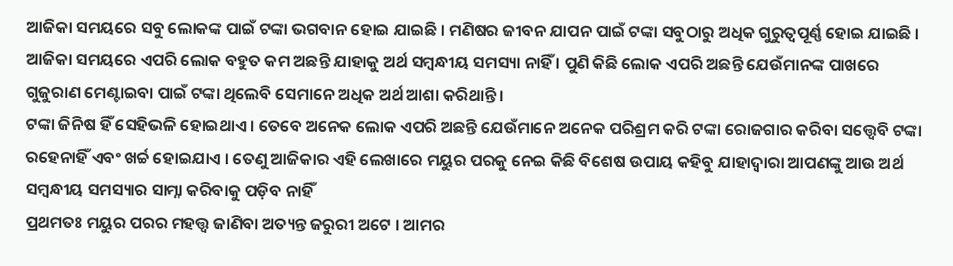ଆଜିକା ସମୟରେ ସବୁ ଲୋକଙ୍କ ପାଇଁ ଟଙ୍କା ଭଗବାନ ହୋଇ ଯାଇଛି । ମଣିଷର ଜୀବନ ଯାପନ ପାଇଁ ଟଙ୍କା ସବୁଠାରୁ ଅଧିକ ଗୁରୁତ୍ୱପୂର୍ଣ୍ଣ ହୋଇ ଯାଇଛି । ଆଜିକା ସମୟରେ ଏପରି ଲୋକ ବହୁତ କମ ଅଛନ୍ତି ଯାହାକୁ ଅର୍ଥ ସମ୍ବନ୍ଧୀୟ ସମସ୍ୟା ନାହିଁ । ପୁଣି କିଛି ଲୋକ ଏପରି ଅଛନ୍ତି ଯେଉଁମାନଙ୍କ ପାଖରେ ଗୁଜୁରାଣ ମେଣ୍ଟାଇବା ପାଇଁ ଟଙ୍କା ଥିଲେବି ସେମାନେ ଅଧିକ ଅର୍ଥ ଆଶା କରିଥାନ୍ତି ।
ଟଙ୍କା ଜିନିଷ ହିଁ ସେହିଭଳି ହୋଇଥାଏ । ତେବେ ଅନେକ ଲୋକ ଏପରି ଅଛନ୍ତି ଯେଉଁମାନେ ଅନେକ ପରିଶ୍ରମ କରି ଟଙ୍କା ରୋଜଗାର କରିବା ସତ୍ତ୍ୱେବି ଟଙ୍କା ରହେନାହିଁ ଏବଂ ଖର୍ଚ୍ଚ ହୋଇଯାଏ । ତେଣୁ ଆଜିକାର ଏହି ଲେଖାରେ ମୟୁର ପରକୁ ନେଇ କିଛି ବିଶେଷ ଉପାୟ କହିବୁ ଯାହାଦ୍ୱାରା ଆପଣଙ୍କୁ ଆଉ ଅର୍ଥ ସମ୍ବନ୍ଧୀୟ ସମସ୍ୟାର ସାମ୍ନା କରିବାକୁ ପଡ଼ିବ ନାହିଁ
ପ୍ରଥମତଃ ମୟୁର ପରର ମହତ୍ତ୍ୱ ଜାଣିବା ଅତ୍ୟନ୍ତ ଜରୁରୀ ଅଟେ । ଆମର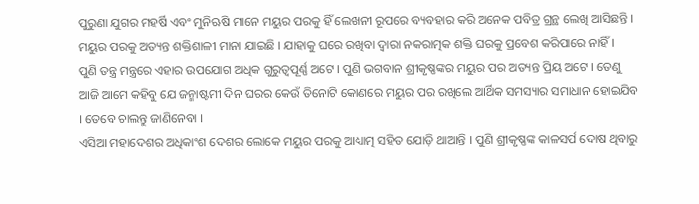ପୁରୁଣା ଯୁଗର ମହର୍ଷି ଏବଂ ମୁନିଋଷି ମାନେ ମୟୁର ପରକୁ ହିଁ ଲେଖନୀ ରୂପରେ ବ୍ୟବହାର କରି ଅନେକ ପବିତ୍ର ଗ୍ରନ୍ଥ ଲେଖି ଆସିଛନ୍ତି । ମୟୁର ପରକୁ ଅତ୍ୟନ୍ତ ଶକ୍ତିଶାଳୀ ମାନା ଯାଇଛି । ଯାହାକୁ ଘରେ ରଖିବା ଦ୍ୱାରା ନକରାତ୍ମକ ଶକ୍ତି ଘରକୁ ପ୍ରବେଶ କରିପାରେ ନାହିଁ ।
ପୁଣି ତନ୍ତ୍ର ମନ୍ତ୍ରରେ ଏହାର ଉପଯୋଗ ଅଧିକ ଗୁରୁତ୍ୱପୂର୍ଣ୍ଣ ଅଟେ । ପୁଣି ଭଗବାନ ଶ୍ରୀକୃଷ୍ଣଙ୍କର ମୟୁର ପର ଅତ୍ୟନ୍ତ ପ୍ରିୟ ଅଟେ । ତେଣୁ ଆଜି ଆମେ କହିବୁ ଯେ ଜନ୍ମାଷ୍ଟମୀ ଦିନ ଘରର କେଉଁ ତିନୋଟି କୋଣରେ ମୟୁର ପର ରଖିଲେ ଆର୍ଥିକ ସମସ୍ୟାର ସମାଧାନ ହୋଇଯିବ । ତେବେ ଚାଲନ୍ତୁ ଜାଣିନେବା ।
ଏସିଆ ମହାଦେଶର ଅଧିକାଂଶ ଦେଶର ଲୋକେ ମୟୁର ପରକୁ ଆଧ୍ୟାତ୍ମ ସହିତ ଯୋଡ଼ି ଥାଆନ୍ତି । ପୁଣି ଶ୍ରୀକୃଷ୍ଣଙ୍କ କାଳସର୍ପ ଦୋଷ ଥିବାରୁ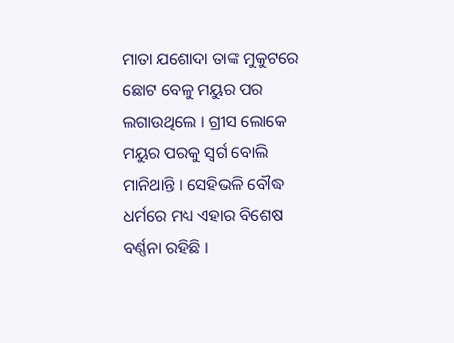ମାତା ଯଶୋଦା ତାଙ୍କ ମୁକୁଟରେ ଛୋଟ ବେଳୁ ମୟୁର ପର ଲଗାଉଥିଲେ । ଗ୍ରୀସ ଲୋକେ ମୟୁର ପରକୁ ସ୍ୱର୍ଗ ବୋଲି ମାନିଥାନ୍ତି । ସେହିଭଳି ବୌଦ୍ଧ ଧର୍ମରେ ମଧ୍ୟ ଏହାର ବିଶେଷ ବର୍ଣ୍ଣନା ରହିଛି ।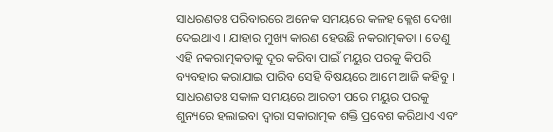ସାଧରଣତଃ ପରିବାରରେ ଅନେକ ସମୟରେ କଳହ କ୍ଳେଶ ଦେଖା ଦେଇଥାଏ । ଯାହାର ମୁଖ୍ୟ କାରଣ ହେଉଛି ନକରାତ୍ମକତା । ତେଣୁ ଏହି ନକରାତ୍ମକତାକୁ ଦୂର କରିବା ପାଇଁ ମୟୁର ପରକୁ କିପରି ବ୍ୟବହାର କରାଯାଇ ପାରିବ ସେହି ବିଷୟରେ ଆମେ ଆଜି କହିବୁ ।
ସାଧରଣତଃ ସକାଳ ସମୟରେ ଆରତୀ ପରେ ମୟୁର ପରକୁ ଶୁନ୍ୟରେ ହଲାଇବା ଦ୍ୱାରା ସକାରାତ୍ମକ ଶକ୍ତି ପ୍ରବେଶ କରିଥାଏ ଏବଂ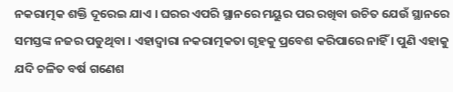ନକରାତ୍ମକ ଶକ୍ତି ଦୂରେଇ ଯାଏ । ଘରର ଏପରି ସ୍ଥାନରେ ମୟୁର ପର ରଖିବା ଉଚିତ ଯେଉଁ ସ୍ଥାନରେ ସମସ୍ତଙ୍କ ନଜର ପଡୁଥିବା । ଏହାଦ୍ବାରା ନକରାତ୍ମକତା ଗୃହକୁ ପ୍ରବେଶ କରିପାରେ ନାହିଁ । ପୁଣି ଏହାକୁ ଯଦି ଚଳିତ ବର୍ଷ ଗଣେଶ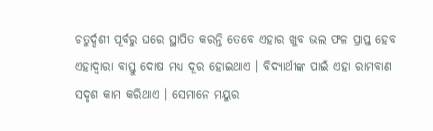ଚତୁର୍ଦ୍ଦଶୀ ପୂର୍ବରୁ ଘରେ ସ୍ଥାପିତ କରନ୍ତି ତେବେ ଏହାର ଖୁବ ଭଲ ଫଳ ପ୍ରାପ୍ତ ହେବ
ଏହାଦ୍ବାରା ବାସ୍ତୁ ଦୋଷ ମଧ୍ୟ ଦୂର ହୋଇଥାଏ । ବିଦ୍ୟାର୍ଥୀଙ୍କ ପାଇଁ ଏହା ରାମବାଣ ସଦୃଶ କାମ କରିଥାଏ । ସେମାନେ ମୟୁର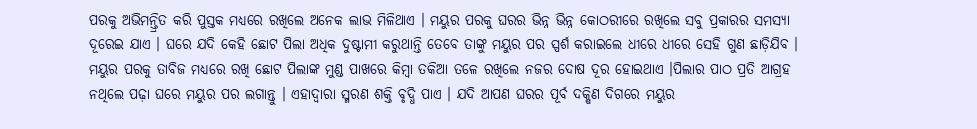ପରକୁ ଅଭିମନ୍ତ୍ରିତ କରି ପୁସ୍ତକ ମଧ୍ୟରେ ରଖିଲେ ଅନେକ ଲାଭ ମିଳିଥାଏ । ମୟୁର ପରକୁ ଘରର ଭିନ୍ନ ଭିନ୍ନ କୋଠରୀରେ ରଖିଲେ ସବୁ ପ୍ରକାରର ସମସ୍ୟା ଦୂରେଇ ଯାଏ । ଘରେ ଯଦି କେହି ଛୋଟ ପିଲା ଅଧିକ ଦୁଷ୍ଟାମୀ କରୁଥାନ୍ତି ତେବେ ତାଙ୍କୁ ମୟୁର ପର ସ୍ପର୍ଶ କରାଇଲେ ଧୀରେ ଧୀରେ ସେହି ଗୁଣ ଛାଡ଼ିଯିବ ।
ମୟୁର ପରକୁ ତାବିଜ ମଧ୍ୟରେ ରଖି ଛୋଟ ପିଲାଙ୍କ ମୁଣ୍ଡ ପାଖରେ କିମ୍ବା ତକିଆ ତଳେ ରଖିଲେ ନଜର ଦୋଷ ଦୂର ହୋଇଥାଏ ।ପିଲାର ପାଠ ପ୍ରତି ଆଗ୍ରହ ନଥିଲେ ପଢ଼ା ଘରେ ମୟୁର ପର ଲଗାନ୍ତୁ । ଏହାଦ୍ବାରା ସ୍ମରଣ ଶକ୍ତି ବୃଦ୍ଧି ପାଏ । ଯଦି ଆପଣ ଘରର ପୂର୍ବ ଦକ୍ଷିଣ ଦିଗରେ ମୟୁର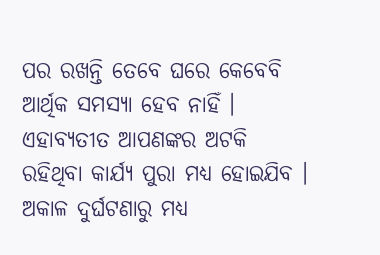ପର ରଖନ୍ତି ତେବେ ଘରେ କେବେବି ଆର୍ଥିକ ସମସ୍ୟା ହେବ ନାହିଁ । ଏହାବ୍ୟତୀତ ଆପଣଙ୍କର ଅଟକି ରହିଥିବା କାର୍ଯ୍ୟ ପୁରା ମଧ୍ୟ ହୋଇଯିବ । ଅକାଳ ଦୁର୍ଘଟଣାରୁ ମଧ୍ୟ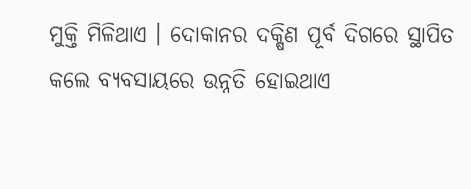ମୁକ୍ତି ମିଳିଥାଏ । ଦୋକାନର ଦକ୍ଷିଣ ପୂର୍ବ ଦିଗରେ ସ୍ଥାପିତ କଲେ ବ୍ୟବସାୟରେ ଉନ୍ନତି ହୋଇଥାଏ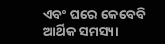ଏବଂ ଘରେ କେବେବି ଆର୍ଥିକ ସମସ୍ୟା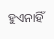ହୁଏନାହିଁ